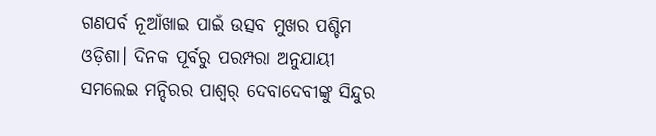ଗଣପର୍ବ ନୂଆଁଖାଇ ପାଇଁ ଉତ୍ସବ ମୁଖର ପଶ୍ଚିମ ଓଡ଼ିଶା। ଦିନକ ପୂର୍ବରୁ ପରମ୍ପରା ଅନୁଯାୟୀ ସମଲେଇ ମନ୍ଦିରର ପାଶ୍ୱର୍ ଦେବାଦେବୀଙ୍କୁ ସିନ୍ଦୁର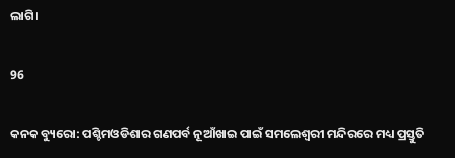ଲାଗି।

96

କନକ ବ୍ୟୁରୋ: ପଶ୍ଚିମଓଡିଶାର ଗଣପର୍ବ ନୂଆଁଖାଇ ପାଇଁ ସମଲେଶ୍ୱରୀ ମନ୍ଦିରରେ ମଧ୍ୟ ପ୍ରସ୍ତୁତି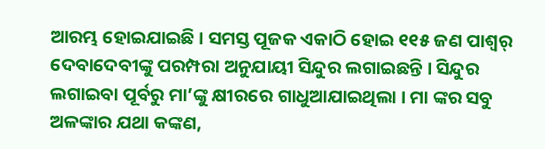ଆରମ୍ଭ ହୋଇଯାଇଛି । ସମସ୍ତ ପୂଜକ ଏକାଠି ହୋଇ ୧୧୫ ଜଣ ପାଶ୍ୱର୍ ଦେବାଦେବୀଙ୍କୁ ପରମ୍ପରା ଅନୁଯାୟୀ ସିନ୍ଦୁର ଲଗାଇଛନ୍ତି । ସିନ୍ଦୁର ଲଗାଇବା ପୂର୍ବରୁ ମା’ଙ୍କୁ କ୍ଷୀରରେ ଗାଧୁଆଯାଇଥିଲା । ମା ଙ୍କର ସବୁ ଅଳଙ୍କାର ଯଥା କଙ୍କଣ,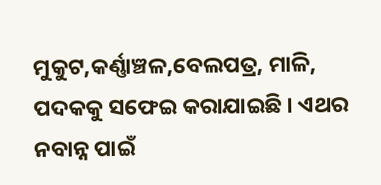ମୁକୁଟ,କର୍ଣ୍ଣାଞ୍ଚଳ,ବେଲପତ୍ର, ମାଳି, ପଦକକୁ ସଫେଇ କରାଯାଇଛି । ଏଥର ନବାନ୍ନ ପାଇଁ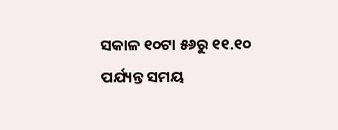ସକାଳ ୧୦ଟା ୫୬ରୁ ୧୧.୧୦ ପର୍ଯ୍ୟନ୍ତ ସମୟ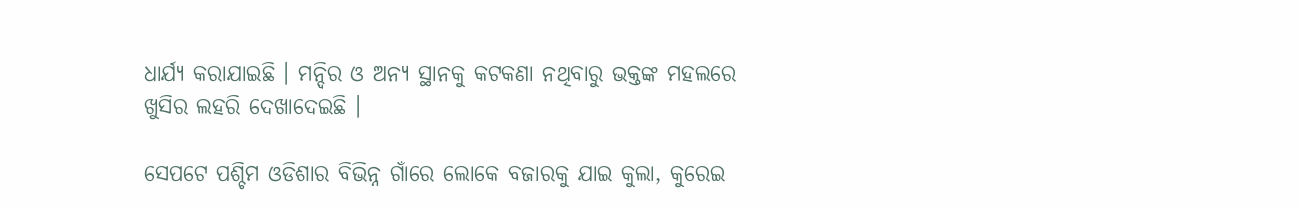ଧାର୍ଯ୍ୟ କରାଯାଇଛି । ମନ୍ଦିର ଓ ଅନ୍ୟ ସ୍ଥାନକୁ କଟକଣା ନଥିବାରୁ ଭକ୍ତଙ୍କ ମହଲରେ ଖୁସିର ଲହରି ଦେଖାଦେଇଛି ।

ସେପଟେ ପଶ୍ଚିମ ଓଡିଶାର ବିଭିନ୍ନ ଗାଁରେ ଲୋକେ ବଜାରକୁ ଯାଇ କୁଲା, କୁରେଇ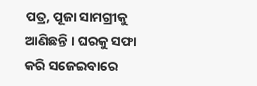ପତ୍ର, ପୂଜା ସାମଗ୍ରୀକୁ ଆଣିଛନ୍ତି । ଘରକୁ ସଫା କରି ସଜେଇବାରେ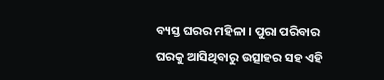ବ୍ୟସ୍ତ ଘରର ମହିଳା । ପୁରା ପରିବାର ଘରକୁ ଆସିଥିବାରୁ ଉତ୍ସାହର ସହ ଏହି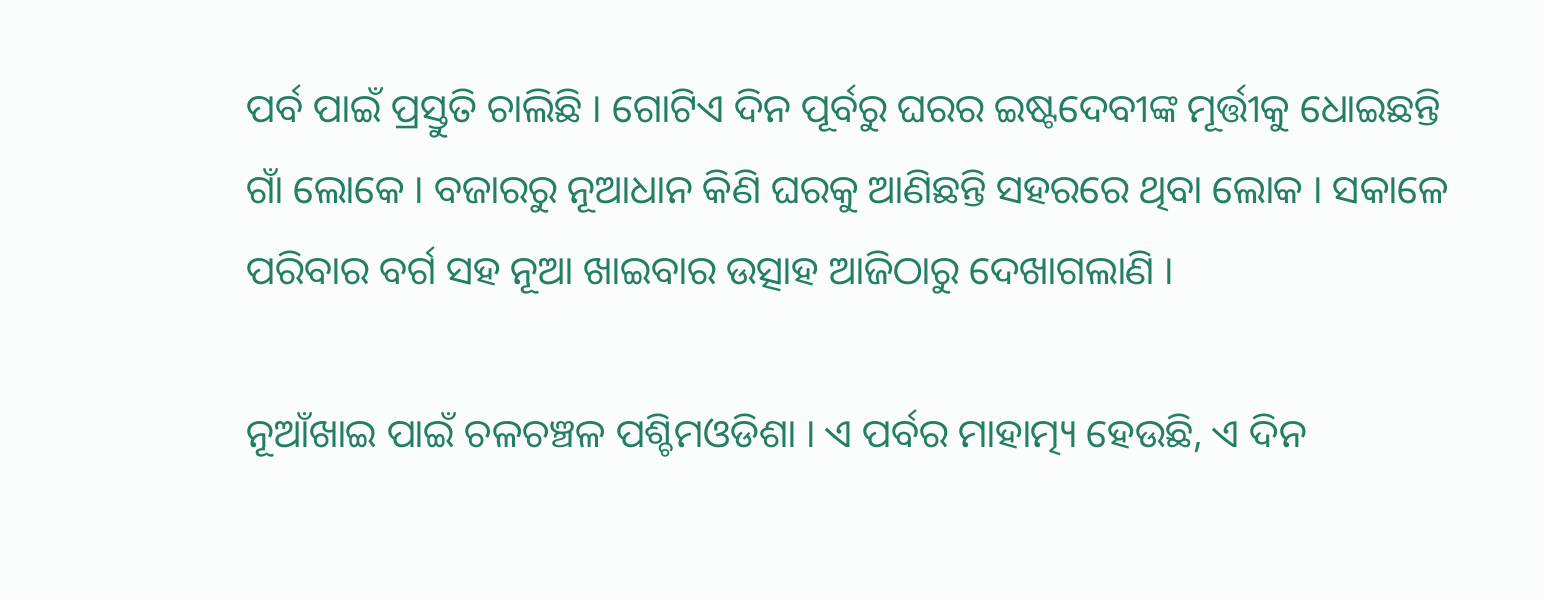ପର୍ବ ପାଇଁ ପ୍ରସ୍ତୁତି ଚାଲିଛି । ଗୋଟିଏ ଦିନ ପୂର୍ବରୁ ଘରର ଇଷ୍ଟଦେବୀଙ୍କ ମୂର୍ତ୍ତୀକୁ ଧୋଇଛନ୍ତି ଗାଁ ଲୋକେ । ବଜାରରୁ ନୂଆଧାନ କିଣି ଘରକୁ ଆଣିଛନ୍ତି ସହରରେ ଥିବା ଲୋକ । ସକାଳେ ପରିବାର ବର୍ଗ ସହ ନୂଆ ଖାଇବାର ଉତ୍ସାହ ଆଜିଠାରୁ ଦେଖାଗଲାଣି ।

ନୂଆଁଖାଇ ପାଇଁ ଚଳଚଞ୍ଚଳ ପଶ୍ଚିମଓଡିଶା । ଏ ପର୍ବର ମାହାତ୍ମ୍ୟ ହେଉଛି, ଏ ଦିନ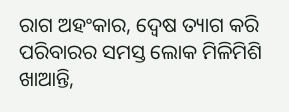ରାଗ ଅହଂକାର, ଦ୍ୱେଷ ତ୍ୟାଗ କରି ପରିବାରର ସମସ୍ତ ଲୋକ ମିଳିମିଶି ଖାଆନ୍ତି,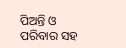ପିଅନ୍ତି ଓ ପରିବାର ସହ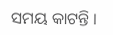ସମୟ କାଟନ୍ତି ।